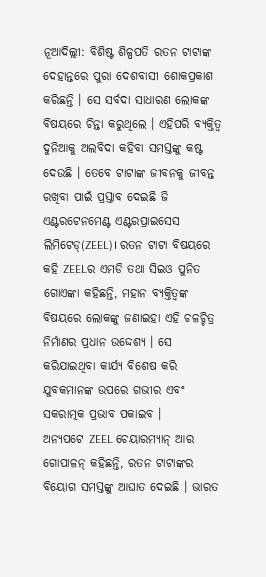ନୂଆଦିଲ୍ଲୀ: ବିଶିଷ୍ଟ ଶିଳ୍ପପତି ରତନ ଟାଟାଙ୍କ ଦେହାନ୍ତରେ ପୁରା ଦେଶବାସୀ ଶୋକପ୍ରକାଶ କରିଛନ୍ତି । ସେ ସର୍ବଦା ସାଧାରଣ ଲୋକଙ୍କ ବିଷୟରେ ଚିନ୍ତା କରୁଥିଲେ । ଏହିପରି ବ୍ୟକ୍ତିତ୍ବ ଦୁନିଆକୁ ଅଲବିଦା କହିବା ସମସ୍ତଙ୍କୁ କଷ୍ଟ ଦେଉଛି । ତେବେ ଟାଟାଙ୍କ ଜୀବନକୁ ଜୀବନ୍ତ ରଖିବା ପାଇଁ ପ୍ରସ୍ତାବ ଦେଇଛି ଜି ଏଣ୍ଟରଟେନମେଣ୍ଟ ଏଣ୍ଟରପ୍ରାଇସେସ ଲିମିଟେଡ୍(ZEEL)। ରତନ ଟାଟା ବିଷୟରେ କହି ZEELର ଏମଡି ତଥା ସିଇଓ ପୁନିତ ଗୋଏଙ୍କା କହିଛନ୍ତି, ମହାନ ବ୍ୟକ୍ତିତ୍ବଙ୍କ ବିଷୟରେ ଲୋକଙ୍କୁ ଜଣାଇହା ଏହି ଚଳଚ୍ଚିତ୍ର ନିର୍ମାଣର ପ୍ରଧାନ ଉଦ୍ଦେଶ୍ୟ । ସେ କରିଯାଇଥିବା କାର୍ଯ୍ୟ ବିଶେଷ କରି ଯୁବକମାନଙ୍କ ଉପରେ ଗଭୀର ଏବଂ ସକରାତ୍ମକ ପ୍ରଭାବ ପକାଇବ ।
ଅନ୍ୟପଟେ ZEEL ଚେୟାରମ୍ୟାନ୍ ଆର ଗୋପାଳନ୍ କହିଛନ୍ତି, ରତନ ଟାଟାଙ୍କର ବିୟୋଗ ସମସ୍ତଙ୍କୁ ଆଘାତ ଦେଇଛି । ଭାରତ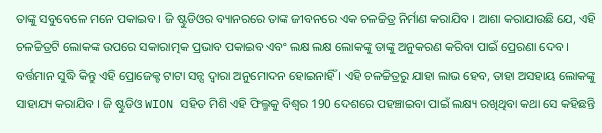ତାଙ୍କୁ ସବୁବେଳେ ମନେ ପକାଇବ । ଜି ଷ୍ଟୁଡିଓର ବ୍ୟାନରରେ ତାଙ୍କ ଜୀବନରେ ଏକ ଚଳଚ୍ଚିତ୍ର ନିର୍ମାଣ କରାଯିବ । ଆଶା କରାଯାଉଛି ଯେ, ଏହି ଚଳଚ୍ଚିତ୍ରଟି ଲୋକଙ୍କ ଉପରେ ସକାରାତ୍ମକ ପ୍ରଭାବ ପକାଇବ ଏବଂ ଲକ୍ଷ ଲକ୍ଷ ଲୋକଙ୍କୁ ତାଙ୍କୁ ଅନୁକରଣ କରିବା ପାଇଁ ପ୍ରେରଣା ଦେବ । ବର୍ତ୍ତମାନ ସୁଦ୍ଧି କିନ୍ତୁ ଏହି ପ୍ରୋଜେକ୍ଟ ଟାଟା ସନ୍ସ ଦ୍ୱାରା ଅନୁମୋଦନ ହୋଇନାହିଁ । ଏହି ଚଳଚ୍ଚିତ୍ରରୁ ଯାହା ଲାଭ ହେବ, ତାହା ଅସହାୟ ଲୋକଙ୍କୁ ସାହାଯ୍ୟ କରାଯିବ । ଜି ଷ୍ଟୁଡିଓ WION ସହିତ ମିଶି ଏହି ଫିଲ୍ମକୁ ବିଶ୍ବର 190 ଦେଶରେ ପହଞ୍ଚାଇବା ପାଇଁ ଲକ୍ଷ୍ୟ ରଖିଥିବା କଥା ସେ କହିଛନ୍ତି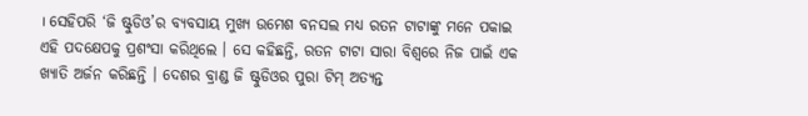। ସେହିପରି ‘ଜି ଷ୍ଟୁଡିଓ’ର ବ୍ୟବସାୟ ମୁଖ୍ୟ ଉମେଶ ବନସଲ ମଧ୍ୟ ରତନ ଟାଟାଙ୍କୁ ମନେ ପକାଇ ଏହି ପଦକ୍ଷେପକୁ ପ୍ରଶଂସା କରିଥିଲେ । ସେ କହିଛନ୍ତି, ରତନ ଟାଟା ସାରା ବିଶ୍ୱରେ ନିଜ ପାଇଁ ଏକ ଖ୍ୟାତି ଅର୍ଜନ କରିଛନ୍ତି । ଦେଶର ବ୍ରାଣ୍ଡ ଜି ଷ୍ଟୁଡିଓର ପୁରା ଟିମ୍ ଅତ୍ୟନ୍ତ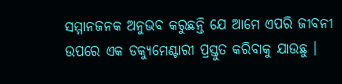ସମ୍ମାନଜନକ ଅନୁଭବ କରୁଛନ୍ତି ଯେ ଆମେ ଏପରି ଜୀବନୀ ଉପରେ ଏକ ଡକ୍ୟୁମେଣ୍ଟାରୀ ପ୍ରସ୍ତୁତ କରିବାକୁ ଯାଉଛୁ ।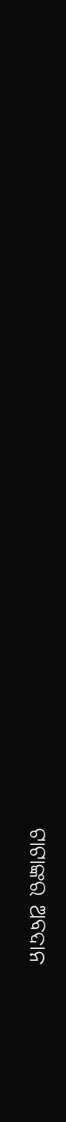ଟାଟାଙ୍କର ଅବଦାନ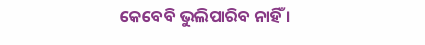କେବେବି ଭୁଲିପାରିବ ନାହିଁ ।